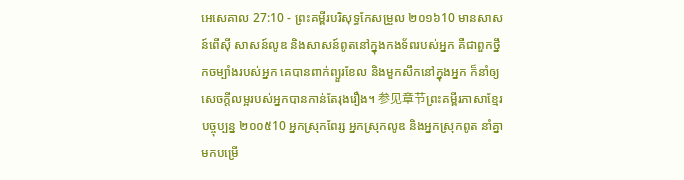អេសេគាល 27:10 - ព្រះគម្ពីរបរិសុទ្ធកែសម្រួល ២០១៦10 មានសាសន៍ពើស៊ី សាសន៍លូឌ និងសាសន៍ពូតនៅក្នុងកងទ័ពរបស់អ្នក គឺជាពួកថ្នឹកចម្បាំងរបស់អ្នក គេបានពាក់ព្យួរខែល និងមួកសឹកនៅក្នុងអ្នក ក៏នាំឲ្យសេចក្ដីលម្អរបស់អ្នកបានកាន់តែរុងរឿង។ 参见章节ព្រះគម្ពីរភាសាខ្មែរបច្ចុប្បន្ន ២០០៥10 អ្នកស្រុកពែរ្ស អ្នកស្រុកលូឌ និងអ្នកស្រុកពូត នាំគ្នាមកបម្រើ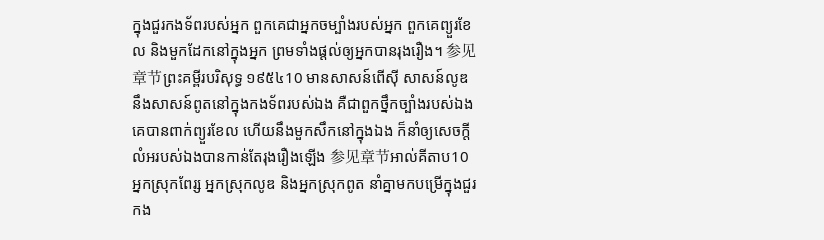ក្នុងជួរកងទ័ពរបស់អ្នក ពួកគេជាអ្នកចម្បាំងរបស់អ្នក ពួកគេព្យួរខែល និងមួកដែកនៅក្នុងអ្នក ព្រមទាំងផ្ដល់ឲ្យអ្នកបានរុងរឿង។ 参见章节ព្រះគម្ពីរបរិសុទ្ធ ១៩៥៤10 មានសាសន៍ពើស៊ី សាសន៍លូឌ នឹងសាសន៍ពូតនៅក្នុងកងទ័ពរបស់ឯង គឺជាពួកថ្នឹកច្បាំងរបស់ឯង គេបានពាក់ព្យួរខែល ហើយនឹងមួកសឹកនៅក្នុងឯង ក៏នាំឲ្យសេចក្ដីលំអរបស់ឯងបានកាន់តែរុងរឿងឡើង 参见章节អាល់គីតាប10 អ្នកស្រុកពែរ្ស អ្នកស្រុកលូឌ និងអ្នកស្រុកពូត នាំគ្នាមកបម្រើក្នុងជួរកង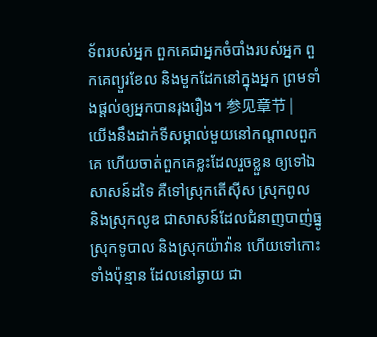ទ័ពរបស់អ្នក ពួកគេជាអ្នកចំបាំងរបស់អ្នក ពួកគេព្យួរខែល និងមួកដែកនៅក្នុងអ្នក ព្រមទាំងផ្ដល់ឲ្យអ្នកបានរុងរឿង។ 参见章节 |
យើងនឹងដាក់ទីសម្គាល់មួយនៅកណ្ដាលពួកគេ ហើយចាត់ពួកគេខ្លះដែលរួចខ្លួន ឲ្យទៅឯសាសន៍ដទៃ គឺទៅស្រុកតើស៊ីស ស្រុកពូល និងស្រុកលូឌ ជាសាសន៍ដែលជំនាញបាញ់ធ្នូ ស្រុកទូបាល និងស្រុកយ៉ាវ៉ាន ហើយទៅកោះទាំងប៉ុន្មាន ដែលនៅឆ្ងាយ ជា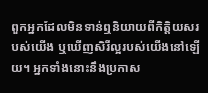ពួកអ្នកដែលមិនទាន់ឮនិយាយពីកិត្តិយសរបស់យើង ឬឃើញសិរីល្អរបស់យើងនៅឡើយ។ អ្នកទាំងនោះនឹងប្រកាស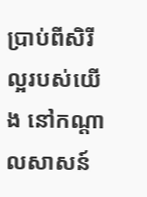ប្រាប់ពីសិរីល្អរបស់យើង នៅកណ្ដាលសាសន៍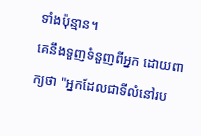ទាំងប៉ុន្មាន។
គេនឹងទួញទំនួញពីអ្នក ដោយពាក្យថា "អ្នកដែលជាទីលំនៅរប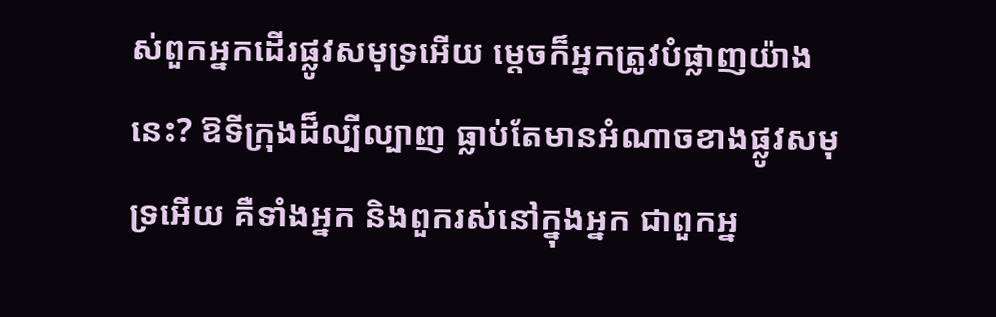ស់ពួកអ្នកដើរផ្លូវសមុទ្រអើយ ម្តេចក៏អ្នកត្រូវបំផ្លាញយ៉ាងនេះ? ឱទីក្រុងដ៏ល្បីល្បាញ ធ្លាប់តែមានអំណាចខាងផ្លូវសមុទ្រអើយ គឺទាំងអ្នក និងពួករស់នៅក្នុងអ្នក ជាពួកអ្ន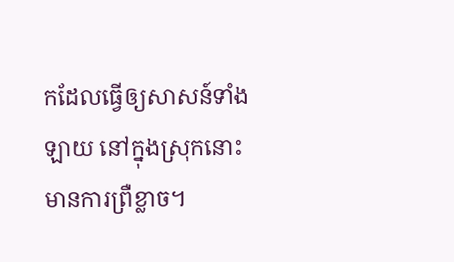កដែលធ្វើឲ្យសាសន៍ទាំងឡាយ នៅក្នុងស្រុកនោះមានការព្រឺខ្លាច។